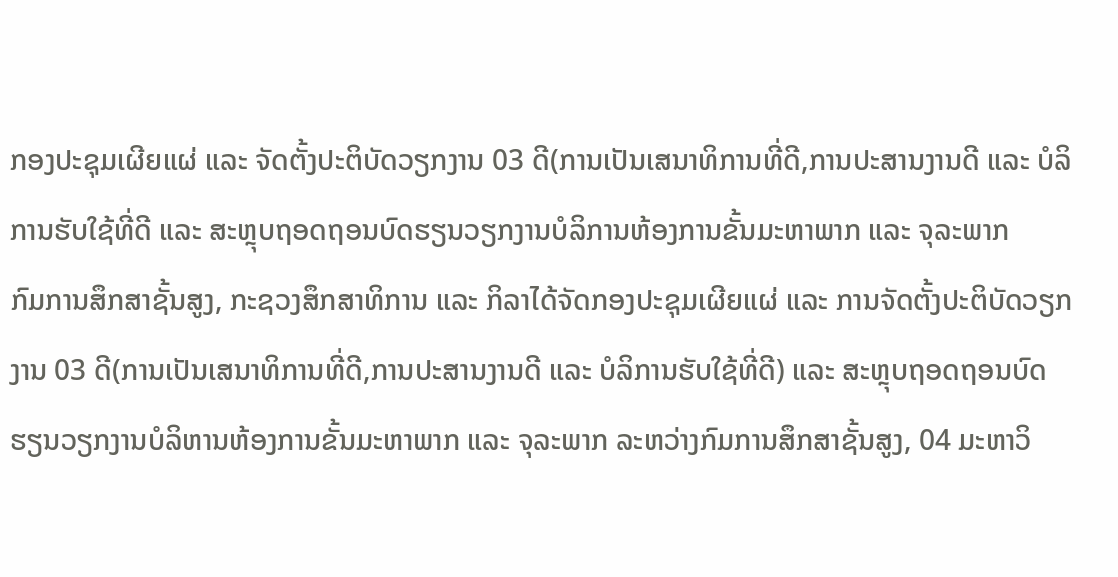ກອງປະຊຸມເຜີຍແຜ່ ແລະ ຈັດຕັ້ງປະຕິບັດວຽກງານ 03 ດີ(ການເປັນເສນາທິການທີ່ດີ,ການປະສານງານດີ ແລະ ບໍລິການຮັບໃຊ້ທີ່ດີ ແລະ ສະຫຼຸບຖອດຖອນບົດຮຽນວຽກງານບໍລິການຫ້ອງການຂັ້ນມະຫາພາກ ແລະ ຈຸລະພາກ
ກົມການສຶກສາຊັ້ນສູງ, ກະຊວງສຶກສາທິການ ແລະ ກິລາໄດ້ຈັດກອງປະຊຸມເຜີຍແຜ່ ແລະ ການຈັດຕັ້ງປະຕິບັດວຽກງານ 03 ດີ(ການເປັນເສນາທິການທີ່ດີ,ການປະສານງານດີ ແລະ ບໍລິການຮັບໃຊ້ທີ່ດີ) ແລະ ສະຫຼຸບຖອດຖອນບົດຮຽນວຽກງານບໍລິຫານຫ້ອງການຂັ້ນມະຫາພາກ ແລະ ຈຸລະພາກ ລະຫວ່າງກົມການສຶກສາຊັ້ນສູງ, 04 ມະຫາວິ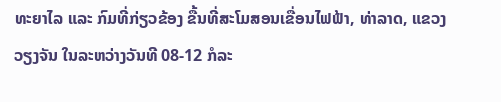ທະຍາໄລ ແລະ ກົມທີ່ກ່ຽວຂ້ອງ ຂື້ນທີ່ສະໂມສອນເຂື່ອນໄຟຟ້າ, ທ່າລາດ, ແຂວງວຽງຈັນ ໃນລະຫວ່າງວັນທີ 08-12 ກໍລະ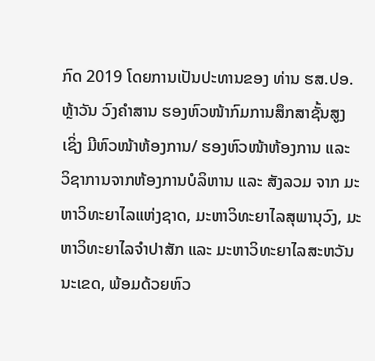ກົດ 2019 ໂດຍການເປັນປະທານຂອງ ທ່ານ ຮສ.ປອ. ຫຼ້າວັນ ວົງຄໍາສານ ຮອງຫົວໜ້າກົມການສຶກສາຊັ້ນສູງ ເຊິ່ງ ມີຫົວໜ້າຫ້ອງການ/ ຮອງຫົວໜ້າຫ້ອງການ ແລະ ວິຊາການຈາກຫ້ອງການບໍລິຫານ ແລະ ສັງລວມ ຈາກ ມະຫາວິທະຍາໄລແຫ່ງຊາດ, ມະຫາວິທະຍາໄລສຸພານຸວົງ, ມະຫາວິທະຍາໄລຈໍາປາສັກ ແລະ ມະຫາວິທະຍາໄລສະຫວັນນະເຂດ, ພ້ອມດ້ວຍຫົວ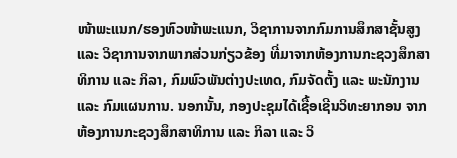ໜ້າພະແນກ/ຮອງຫົວໜ້າພະແນກ, ວິຊາການຈາກກົມການສຶກສາຊັ້ນສູງ ແລະ ວິຊາການຈາກພາກສ່ວນກ່ຽວຂ້ອງ ທີ່ມາຈາກຫ້ອງການກະຊວງສຶກສາທິການ ແລະ ກິລາ, ກົມພົວພັນຕ່າງປະເທດ, ກົມຈັດຕັ້ງ ແລະ ພະນັກງານ ແລະ ກົມແຜນການ. ນອກນັ້ນ, ກອງປະຊຸມໄດ້ເຊື້ອເຊີນວິທະຍາກອນ ຈາກຫ້ອງການກະຊວງສຶກສາທິການ ແລະ ກິລາ ແລະ ວິ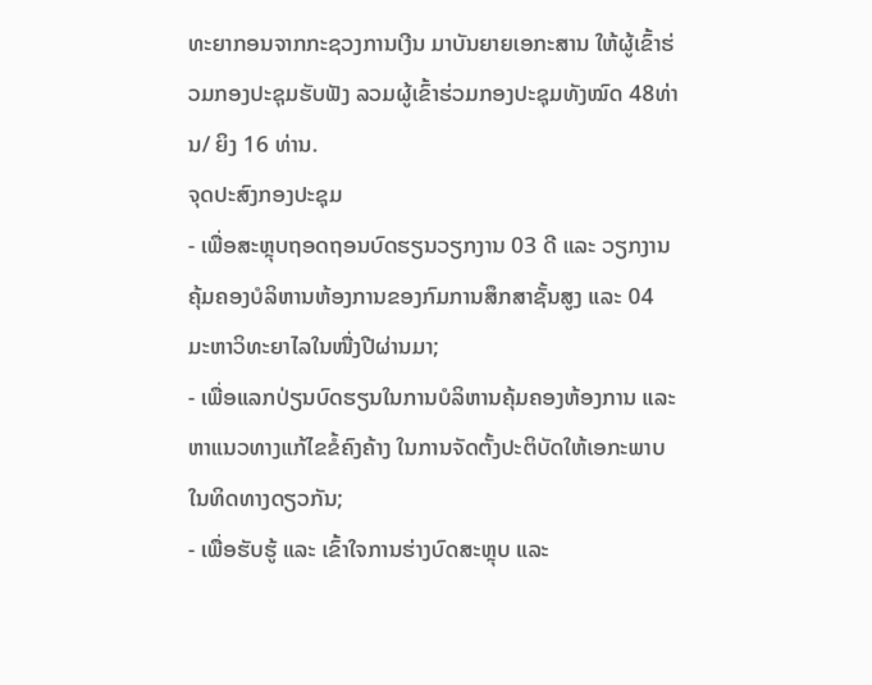ທະຍາກອນຈາກກະຊວງການເງີນ ມາບັນຍາຍເອກະສານ ໃຫ້ຜູ້ເຂົ້າຮ່ວມກອງປະຊຸມຮັບຟັງ ລວມຜູ້ເຂົ້າຮ່ວມກອງປະຊຸມທັງໝົດ 48ທ່ານ/ ຍິງ 16 ທ່ານ.
ຈຸດປະສົງກອງປະຊຸມ
- ເພື່ອສະຫຼຸບຖອດຖອນບົດຮຽນວຽກງານ 03 ດີ ແລະ ວຽກງານຄຸ້ມຄອງບໍລິຫານຫ້ອງການຂອງກົມການສຶກສາຊັ້ນສູງ ແລະ 04 ມະຫາວິທະຍາໄລໃນໜື່ງປີຜ່ານມາ;
- ເພື່ອແລກປ່ຽນບົດຮຽນໃນການບໍລິຫານຄຸ້ມຄອງຫ້ອງການ ແລະ ຫາແນວທາງແກ້ໄຂຂໍ້ຄົງຄ້າງ ໃນການຈັດຕັ້ງປະຕິບັດໃຫ້ເອກະພາບໃນທິດທາງດຽວກັນ;
- ເພື່ອຮັບຮູ້ ແລະ ເຂົ້າໃຈການຮ່າງບົດສະຫຼຸບ ແລະ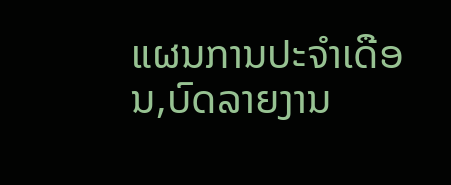ແຜນການປະຈໍາເດືອນ,ບົດລາຍງານ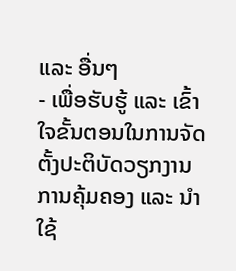ແລະ ອື່ນໆ
- ເພື່ອຮັບຮູ້ ແລະ ເຂົ້າໃຈຂັ້ນຕອນໃນການຈັດຕັ້ງປະຕິບັດວຽກງານການຄຸ້ມຄອງ ແລະ ນໍາໃຊ້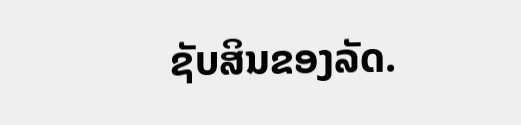ຊັບສິນຂອງລັດ.